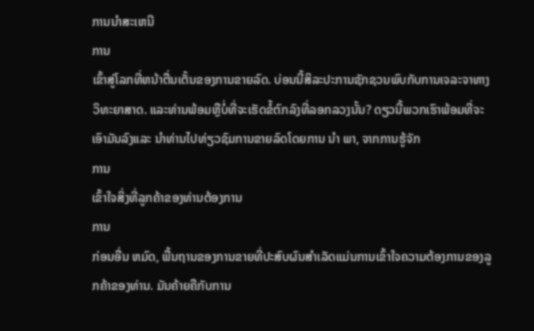ການນໍາສະເຫນີ
ການ
ເຂົ້າສູ່ໂລກທີ່ຫນ້າຕື່ນເຕັ້ນຂອງການຂາຍລົດ. ບ່ອນນີ້ສິລະປະການຊັກຊວນພົບກັບການເຈລະຈາທາງວິທະຍາສາດ. ແລະທ່ານພ້ອມຫຼືບໍ່ທີ່ຈະເຮັດຂໍ້ຕົກລົງທີ່ລອກລວງນັ້ນ? ດຽວນີ້ພວກເຮົາພ້ອມທີ່ຈະເອົາມັນລົງແລະ ນໍາທ່ານໄປທ່ຽວຊົມການຂາຍລົດໂດຍການ ນໍາ ພາ, ຈາກການຮູ້ຈັກ
ການ
ເຂົ້າໃຈສິ່ງທີ່ລູກຄ້າຂອງທ່ານຕ້ອງການ
ການ
ກ່ອນອື່ນ ຫມົດ, ພື້ນຖານຂອງການຂາຍທີ່ປະສົບຜົນສໍາເລັດແມ່ນການເຂົ້າໃຈຄວາມຕ້ອງການຂອງລູກຄ້າຂອງທ່ານ. ມັນຄ້າຍຄືກັບການ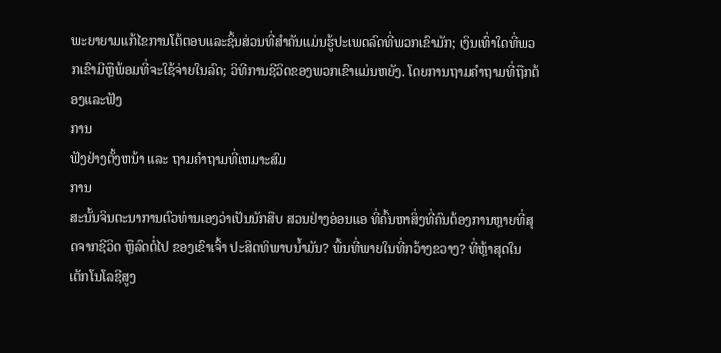ພະຍາຍາມແກ້ໄຂການໂຕ້ຕອບແລະຊິ້ນສ່ວນທີ່ສໍາຄັນແມ່ນຮູ້ປະເພດລົດທີ່ພວກເຂົາມັກ; ເງິນເທົ່າໃດທີ່ພວກເຂົາມີຫຼືພ້ອມທີ່ຈະໃຊ້ຈ່າຍໃນລົດ; ວິທີການຊີວິດຂອງພວກເຂົາແມ່ນຫຍັງ. ໂດຍການຖາມຄໍາຖາມທີ່ຖືກຕ້ອງແລະຟັງ
ການ
ຟັງຢ່າງຕັ້ງຫນ້າ ແລະ ຖາມຄໍາຖາມທີ່ເຫມາະສົມ
ການ
ສະນັ້ນຈິນຕະນາການຕົວທ່ານເອງວ່າເປັນນັກສືບ ສວນຢ່າງອ່ອນແອ ທີ່ຄົ້ນຫາສິ່ງທີ່ຄົນຕ້ອງການຫຼາຍທີ່ສຸດຈາກຊີວິດ ຫຼືລົດຕໍ່ໄປ ຂອງເຂົາເຈົ້າ ປະສິດທິພາບນ້ຳມັນ? ພື້ນທີ່ພາຍໃນທີ່ກວ້າງຂວາງ? ທີ່ຫຼ້າສຸດໃນເຕັກໂນໂລຊີສູງ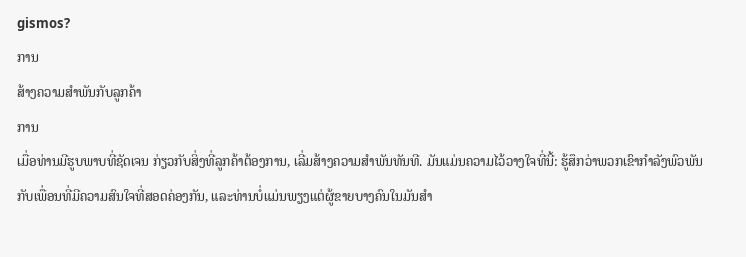gismos?
ການ
ສ້າງຄວາມສໍາພັນກັບລູກຄ້າ
ການ
ເມື່ອທ່ານມີຮູບພາບທີ່ຊັດເຈນ ກ່ຽວກັບສິ່ງທີ່ລູກຄ້າຕ້ອງການ, ເລີ່ມສ້າງຄວາມສໍາພັນທັນທີ. ມັນແມ່ນຄວາມໄວ້ວາງໃຈທີ່ນີ້: ຮູ້ສຶກວ່າພວກເຂົາກໍາລັງພົວພັນກັບເພື່ອນທີ່ມີຄວາມສົນໃຈທີ່ສອດຄ່ອງກັນ, ແລະທ່ານບໍ່ແມ່ນພຽງແຕ່ຜູ້ຂາຍບາງຄົນໃນມັນສໍາ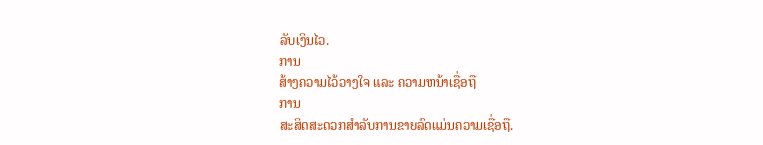ລັບເງິນໄວ.
ການ
ສ້າງຄວາມໄວ້ວາງໃຈ ແລະ ຄວາມຫນ້າເຊື່ອຖື
ການ
ສະສິດສະດວກສຳລັບການຂາຍລົດແມ່ນຄວາມເຊື່ອຖື.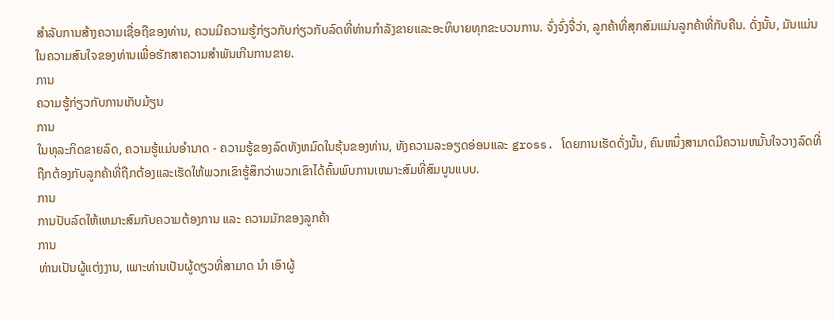ສໍາລັບການສ້າງຄວາມເຊື່ອຖືຂອງທ່ານ, ຄວນມີຄວາມຮູ້ກ່ຽວກັບກ່ຽວກັບລົດທີ່ທ່ານກຳລັງຂາຍແລະອະທິບາຍທຸກຂະບວນການ. ຈົ່ງຈົ່ງຈື່ວ່າ, ລູກຄ້າທີ່ສຸກສົມແມ່ນລູກຄ້າທີ່ກັບຄືນ. ດັ່ງນັ້ນ, ມັນແມ່ນໃນຄວາມສົນໃຈຂອງທ່ານເພື່ອຮັກສາຄວາມສຳພັນເກີນການຂາຍ.
ການ
ຄວາມຮູ້ກ່ຽວກັບການເກັບມ້ຽນ
ການ
ໃນທຸລະກິດຂາຍລົດ, ຄວາມຮູ້ແມ່ນອໍານາດ - ຄວາມຮູ້ຂອງລົດທັງຫມົດໃນຮຸ້ນຂອງທ່ານ, ທັງຄວາມລະອຽດອ່ອນແລະ gross. ໂດຍການເຮັດດັ່ງນັ້ນ, ຄົນຫນຶ່ງສາມາດມີຄວາມຫມັ້ນໃຈວາງລົດທີ່ຖືກຕ້ອງກັບລູກຄ້າທີ່ຖືກຕ້ອງແລະເຮັດໃຫ້ພວກເຂົາຮູ້ສຶກວ່າພວກເຂົາໄດ້ຄົ້ນພົບການເຫມາະສົມທີ່ສົມບູນແບບ.
ການ
ການປັບລົດໃຫ້ເຫມາະສົມກັບຄວາມຕ້ອງການ ແລະ ຄວາມມັກຂອງລູກຄ້າ
ການ
ທ່ານເປັນຜູ້ແຕ່ງງານ, ເພາະທ່ານເປັນຜູ້ດຽວທີ່ສາມາດ ນໍາ ເອົາຜູ້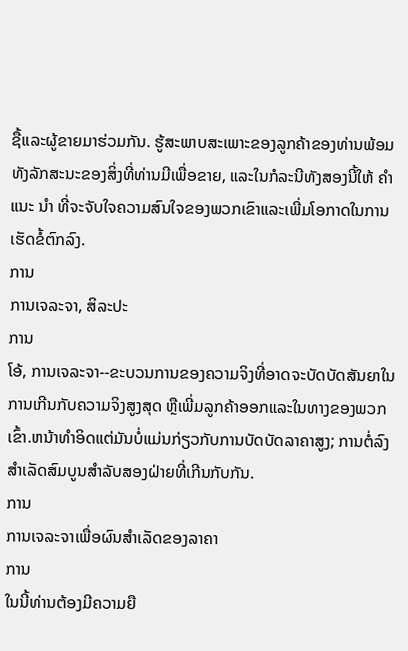ຊື້ແລະຜູ້ຂາຍມາຮ່ວມກັນ. ຮູ້ສະພາບສະເພາະຂອງລູກຄ້າຂອງທ່ານພ້ອມທັງລັກສະນະຂອງສິ່ງທີ່ທ່ານມີເພື່ອຂາຍ, ແລະໃນກໍລະນີທັງສອງນີ້ໃຫ້ ຄໍາ ແນະ ນໍາ ທີ່ຈະຈັບໃຈຄວາມສົນໃຈຂອງພວກເຂົາແລະເພີ່ມໂອກາດໃນການເຮັດຂໍ້ຕົກລົງ.
ການ
ການເຈລະຈາ, ສິລະປະ
ການ
ໂອ້, ການເຈລະຈາ--ຂະບວນການຂອງຄວາມຈິງທີ່ອາດຈະບັດບັດສັນຍາໃນການເກີນກັບຄວາມຈິງສູງສຸດ ຫຼືເພີ່ມລູກຄ້າອອກແລະໃນທາງຂອງພວກເຂົ້າ.ຫນ້າທໍາອິດແຕ່ມັນບໍ່ແມ່ນກ່ຽວກັບການບັດບັດລາຄາສູງ; ການຕໍ່ລົງສຳເລັດສົມບູນສໍາລັບສອງຝ່າຍທີ່ເກີນກັບກັນ.
ການ
ການເຈລະຈາເພື່ອຜົນສໍາເລັດຂອງລາຄາ
ການ
ໃນນີ້ທ່ານຕ້ອງມີຄວາມຍື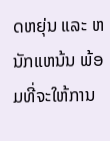ດຫຍຸ່ນ ແລະ ຫນັກແຫນ້ນ ພ້ອມທີ່ຈະໃຫ້ການ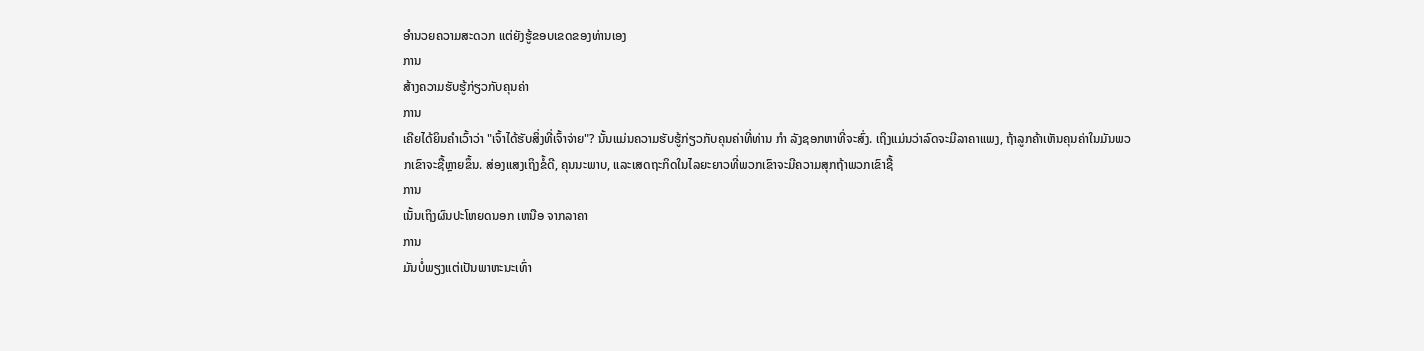ອໍານວຍຄວາມສະດວກ ແຕ່ຍັງຮູ້ຂອບເຂດຂອງທ່ານເອງ
ການ
ສ້າງຄວາມຮັບຮູ້ກ່ຽວກັບຄຸນຄ່າ
ການ
ເຄີຍໄດ້ຍິນຄໍາເວົ້າວ່າ "ເຈົ້າໄດ້ຮັບສິ່ງທີ່ເຈົ້າຈ່າຍ"? ນັ້ນແມ່ນຄວາມຮັບຮູ້ກ່ຽວກັບຄຸນຄ່າທີ່ທ່ານ ກໍາ ລັງຊອກຫາທີ່ຈະສົ່ງ. ເຖິງແມ່ນວ່າລົດຈະມີລາຄາແພງ, ຖ້າລູກຄ້າເຫັນຄຸນຄ່າໃນມັນພວກເຂົາຈະຊື້ຫຼາຍຂຶ້ນ. ສ່ອງແສງເຖິງຂໍ້ດີ, ຄຸນນະພາບ, ແລະເສດຖະກິດໃນໄລຍະຍາວທີ່ພວກເຂົາຈະມີຄວາມສຸກຖ້າພວກເຂົາຊື້
ການ
ເນັ້ນເຖິງຜົນປະໂຫຍດນອກ ເຫນືອ ຈາກລາຄາ
ການ
ມັນບໍ່ພຽງແຕ່ເປັນພາຫະນະເທົ່າ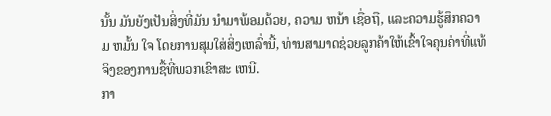ນັ້ນ ມັນຍັງເປັນສິ່ງທີ່ມັນ ນໍາມາພ້ອມດ້ວຍ, ຄວາມ ຫນ້າ ເຊື່ອຖື, ແລະຄວາມຮູ້ສຶກຄວາມ ຫມັ້ນ ໃຈ ໂດຍການສຸມໃສ່ສິ່ງເຫລົ່ານີ້, ທ່ານສາມາດຊ່ວຍລູກຄ້າໃຫ້ເຂົ້າໃຈຄຸນຄ່າທີ່ແທ້ຈິງຂອງການຊື້ທີ່ພວກເຂົາສະ ເຫນີ.
ກາ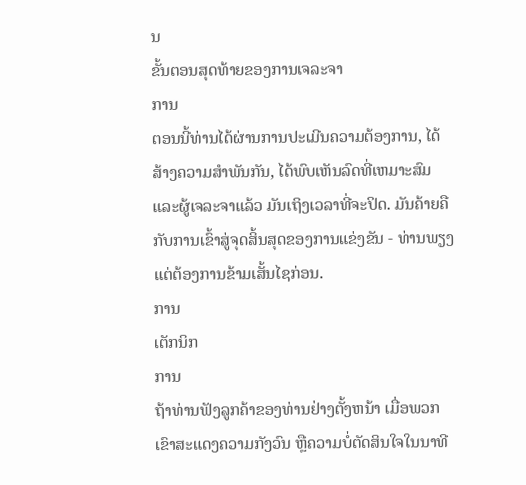ນ
ຂັ້ນຕອນສຸດທ້າຍຂອງການເຈລະຈາ
ການ
ຕອນນີ້ທ່ານໄດ້ຜ່ານການປະເມີນຄວາມຕ້ອງການ, ໄດ້ສ້າງຄວາມສໍາພັນກັນ, ໄດ້ພົບເຫັນລົດທີ່ເຫມາະສົມ ແລະຜູ້ເຈລະຈາແລ້ວ ມັນເຖິງເວລາທີ່ຈະປິດ. ມັນຄ້າຍຄືກັບການເຂົ້າສູ່ຈຸດສິ້ນສຸດຂອງການແຂ່ງຂັນ - ທ່ານພຽງແຕ່ຕ້ອງການຂ້າມເສັ້ນໄຊກ່ອນ.
ການ
ເຕັກນິກ
ການ
ຖ້າທ່ານຟັງລູກຄ້າຂອງທ່ານຢ່າງຕັ້ງຫນ້າ ເມື່ອພວກເຂົາສະແດງຄວາມກັງວົນ ຫຼືຄວາມບໍ່ຕັດສິນໃຈໃນນາທີ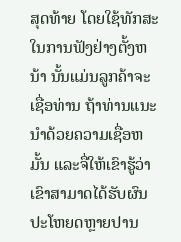ສຸດທ້າຍ ໂດຍໃຊ້ທັກສະໃນການຟັງຢ່າງຕັ້ງຫນ້າ ນັ້ນແມ່ນລູກຄ້າຈະເຊື່ອທ່ານ ຖ້າທ່ານແນະນໍາດ້ວຍຄວາມເຊື່ອຫມັ້ນ ແລະຈື່ໃຫ້ເຂົາຮູ້ວ່າ ເຂົາສາມາດໄດ້ຮັບຜົນປະໂຫຍດຫຼາຍປານ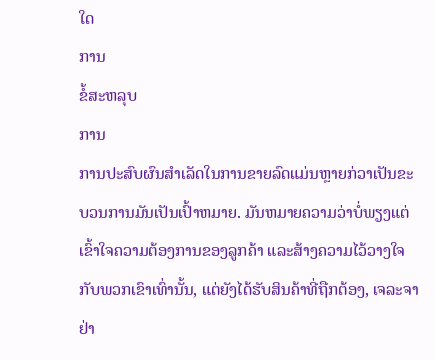ໃດ
ການ
ຂໍ້ສະຫລຸບ
ການ
ການປະສົບຜົນສໍາເລັດໃນການຂາຍລົດແມ່ນຫຼາຍກ່ວາເປັນຂະບວນການມັນເປັນເປົ້າຫມາຍ. ມັນຫມາຍຄວາມວ່າບໍ່ພຽງແຕ່ເຂົ້າໃຈຄວາມຕ້ອງການຂອງລູກຄ້າ ແລະສ້າງຄວາມໄວ້ວາງໃຈກັບພວກເຂົາເທົ່ານັ້ນ, ແຕ່ຍັງໄດ້ຮັບສິນຄ້າທີ່ຖືກຕ້ອງ, ເຈລະຈາຢ່າ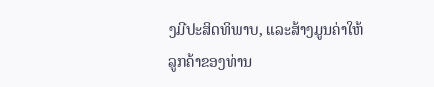ງມີປະສິດທິພາບ, ແລະສ້າງມູນຄ່າໃຫ້ລູກຄ້າຂອງທ່ານ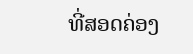ທີ່ສອດຄ່ອງ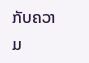ກັບຄວາມ